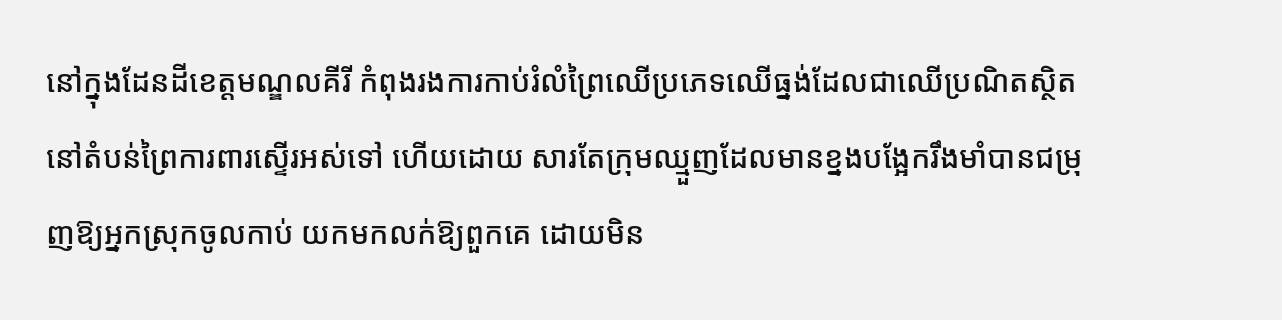នៅក្នុងដែនដីខេត្តមណ្ឌលគីរី កំពុងរងការកាប់រំលំព្រៃឈើប្រភេទឈើធ្នង់ដែលជាឈើប្រណិតស្ថិតនៅតំបន់ព្រៃការពារស្ទើរអស់ទៅ ហើយដោយ សារតែក្រុមឈ្មួញដែលមានខ្នងបង្អែករឹងមាំបានជម្រុញឱ្យអ្នកស្រុកចូលកាប់ យកមកលក់ឱ្យពួកគេ ដោយមិន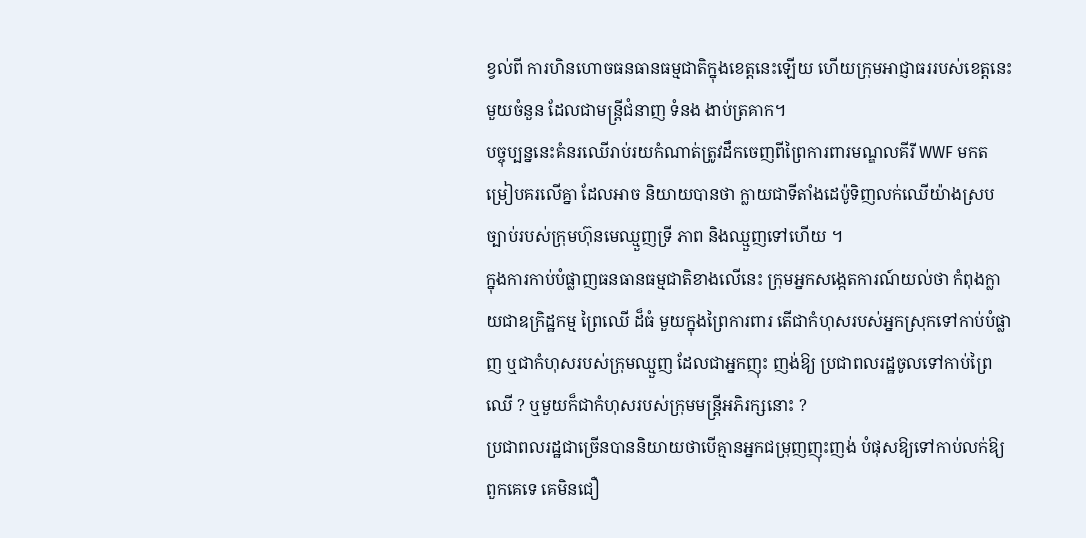ខ្វល់ពី ការហិនហោចធនធានធម្មជាតិក្នុងខេត្តនេះឡើយ ហើយក្រុមអាជ្ញាធររបស់ខេត្តនេះមួយចំនួន ដែលជាមន្ត្រីជំនាញ ទំនង ងាប់ត្រគាក។
បច្ចុប្បន្ននេះគំនរឈើរាប់រយកំណាត់ត្រូវដឹកចេញពីព្រៃការពារមណ្ឌលគីរី WWF មកតម្រៀបគរលើគ្នា ដែលអាច និយាយបានថា ក្លាយជាទីតាំងដេប៉ូទិញលក់ឈើយ៉ាងស្របច្បាប់របស់ក្រុមហ៊ុនមេឈ្មួញទ្រី ភាព និងឈ្មួញទៅហើយ ។
ក្នុងការកាប់បំផ្លាញធនធានធម្មជាតិខាងលើនេះ ក្រុមអ្នកសង្កេតការណ៍យល់ថា កំពុងក្លាយជាឧក្រិដ្ឋកម្ម ព្រៃឈើ ដ៏ធំ មួយក្នុងព្រៃការពារ តើជាកំហុសរបស់អ្នកស្រុកទៅកាប់បំផ្លាញ ឬជាកំហុសរបស់ក្រុមឈ្មួញ ដែលជាអ្នកញុះ ញង់ឱ្យ ប្រជាពលរដ្ឋចូលទៅកាប់ព្រៃឈើ ? ឬមួយក៏ជាកំហុសរបស់ក្រុមមន្ត្រីអភិរក្សនោះ ?
ប្រជាពលរដ្ឋជាច្រើនបាននិយាយថាបើគ្មានអ្នកជម្រុញញុះញង់ បំផុសឱ្យទៅកាប់លក់ឱ្យពួកគេទេ គេមិនជឿ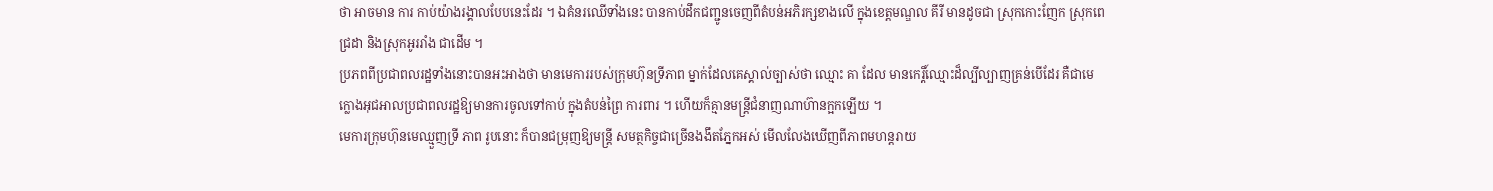ថា អាចមាន ការ កាប់យ៉ាងរង្គាលបែបនេះដែរ ។ ឯគំនរឈើទាំងនេះ បានកាប់ដឹកជញ្ជូនចេញពីតំបន់អភិរក្សខាងលើ ក្នុងខេត្តមណ្ឌល គីរី មានដូចជា ស្រុកកោះញែក ស្រុកពេជ្រដា និងស្រុកអូររាំង ជាដើម ។
ប្រភពពីប្រជាពលរដ្ឋទាំងនោះបានអះអាងថា មានមេការរបស់ក្រុមហ៊ុនទ្រីភាព ម្នាក់ដែលគេស្គាល់ច្បាស់ថា ឈ្មោះ គា ដែល មានកេរ្តិ៍ឈ្មោះដ៏ល្បីល្បាញគ្រន់បើដែរ គឺជាមេក្លោងអុជអាលប្រជាពលរដ្ឋឱ្យមានការចូលទៅកាប់ ក្នុងតំបន់ព្រៃ ការពារ ។ ហើយក៏គ្មានមន្ត្រីជំនាញណាហ៊ានក្អកឡើយ ។
មេការក្រុមហ៊ុនមេឈ្មួញទី្រ ភាព រូបនោះ ក៏បានជម្រុញឱ្យមន្ត្រី សមត្ថកិច្ចជាច្រើនងងឹតភ្នែកអស់ មើលលែងឃើញពីភាពមហន្តរាយ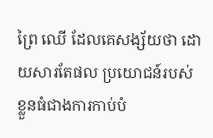ព្រៃ ឈើ ដែលគេសង្ស័យថា ដោយសារតែផល ប្រយោជន៍របស់ខ្លួនធំជាងការកាប់បំ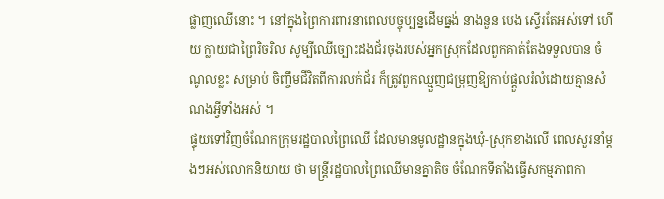ផ្លាញឈើនោះ ។ នៅក្នុងព្រៃការពារនាពេលបច្ចុប្បន្នដើមធ្នង់ នាងនួន បេង ស្ទើរតែអស់ទៅ ហើយ ក្លាយជាព្រៃរិចរិល សូម្បីឈើច្បោះដងជ័រចុងរបស់អ្នកស្រុកដែលពួកគាត់តែងទទួលបាន ចំណូលខ្លះ សម្រាប់ ចិញ្ចឹមជីវិតពីការលក់ជ័រ ក៏ត្រូវពួកឈ្មួញជម្រុញឱ្យកាប់ផ្តួលរំលំដោយគ្មានសំណងអ្វីទាំងអស់ ។
ផ្ទុយទៅវិញចំណែកក្រុមរដ្ឋបាលព្រៃឈើ ដែលមានមូលដ្ឋានក្នុងឃុំ-ស្រុកខាងលើ ពេលសួរនាំម្តងៗអស់លោកនិយាយ ថា មន្ត្រីរដ្ឋបាលព្រៃឈើមានគ្នាតិច ចំណែកទីតាំងធ្វើសកម្មភាពកា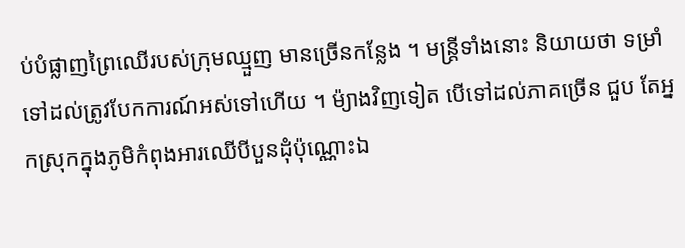ប់បំផ្លាញព្រៃឈើរបស់ក្រុមឈ្មួញ មានច្រើនកន្លែង ។ មន្ត្រីទាំងនោះ និយាយថា ទម្រាំទៅដល់ត្រូវបែកការណ៍អស់ទៅហើយ ។ ម៉្យាងវិញទៀត បើទៅដល់ភាគច្រើន ជួប តែអ្នកស្រុកក្នុងភូមិកំពុងអារឈើបីបួនដុំប៉ុណ្ណោះឯ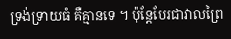ទ្រង់ទ្រាយធំ គឺគ្មានទេ ។ ប៉ុន្តែបែរជាវាលព្រៃ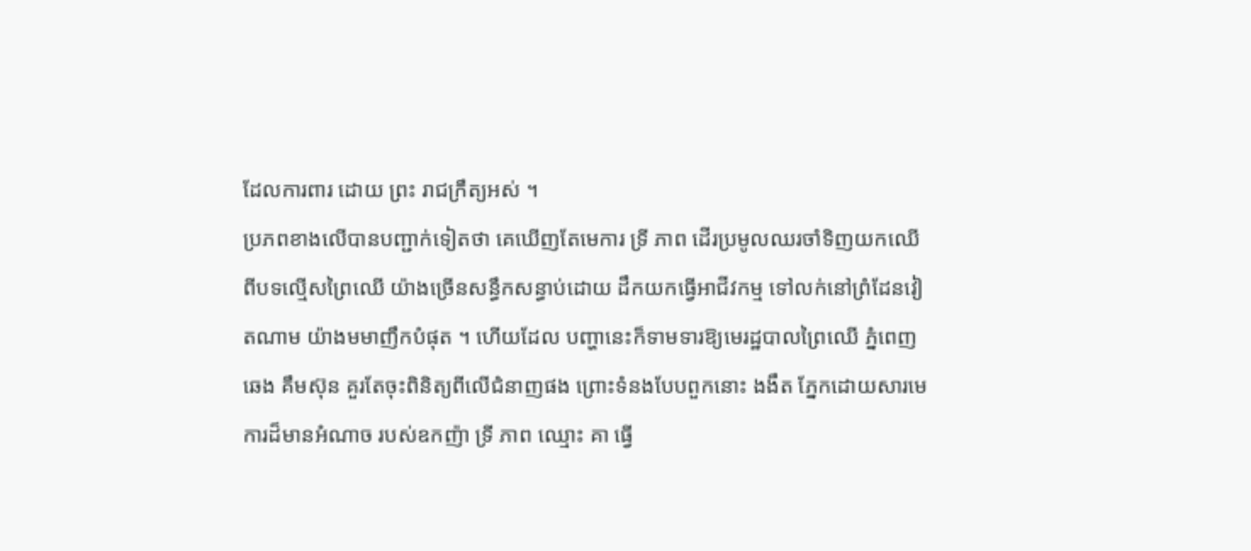ដែលការពារ ដោយ ព្រះ រាជក្រឹត្យអស់ ។
ប្រភពខាងលើបានបញ្ជាក់ទៀតថា គេឃើញតែមេការ ទ្រី ភាព ដើរប្រមូលឈរចាំទិញយកឈើ ពីបទល្មើសព្រៃឈើ យ៉ាងច្រើនសន្ធឹកសន្ធាប់ដោយ ដឹកយកធ្វើអាជីវកម្ម ទៅលក់នៅព្រំដែនវៀតណាម យ៉ាងមមាញឹកបំផុត ។ ហើយដែល បញ្ហានេះក៏ទាមទារឱ្យមេរដ្ឋបាលព្រៃឈើ ភ្នំពេញ ឆេង គឹមស៊ុន គួរតែចុះពិនិត្យពីលើជំនាញផង ព្រោះទំនងបែបពួកនោះ ងងឹត ភ្នែកដោយសារមេការដ៏មានអំណាច របស់ឧកញ៉ា ទ្រី ភាព ឈ្មោះ គា ធ្វើ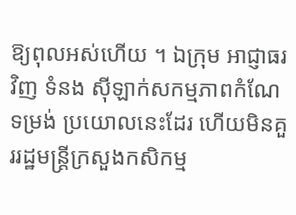ឱ្យពុលអស់ហើយ ។ ឯក្រុម អាជ្ញាធរវិញ ទំនង ស៊ីឡាក់សកម្មភាពកំណែទម្រង់ ប្រយោលនេះដែរ ហើយមិនគួររដ្ឋមន្រ្តីក្រសួងកសិកម្ម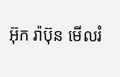អ៊ុក រ៉ាប៊ុន មើលរំ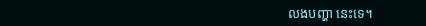លងបញ្ហា នេះទេ។